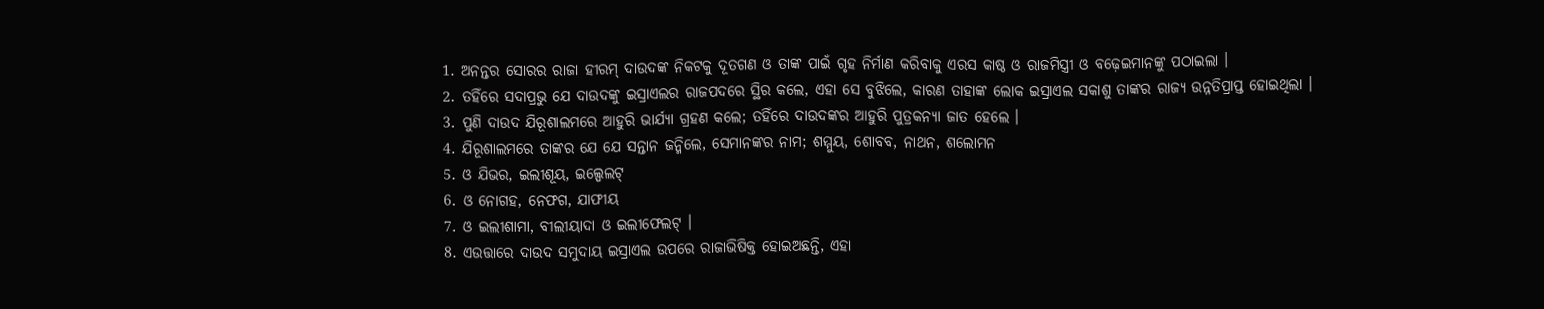1. ଅନନ୍ତର ସୋରର ରାଜା ହୀରମ୍ ଦାଉଦଙ୍କ ନିକଟକୁ ଦୂତଗଣ ଓ ତାଙ୍କ ପାଇଁ ଗୃହ ନିର୍ମାଣ କରିବାକୁ ଏରସ କାଷ୍ଠ ଓ ରାଜମିସ୍ତ୍ରୀ ଓ ବଢ଼େଇମାନଙ୍କୁ ପଠାଇଲା ।
2. ତହିଁରେ ସଦାପ୍ରଭୁ ଯେ ଦାଉଦଙ୍କୁ ଇସ୍ରାଏଲର ରାଜପଦରେ ସ୍ଥିର କଲେ, ଏହା ସେ ବୁଝିଲେ, କାରଣ ତାହାଙ୍କ ଲୋକ ଇସ୍ରାଏଲ ସକାଶୁ ତାଙ୍କର ରାଜ୍ୟ ଉନ୍ନତିପ୍ରାପ୍ତ ହୋଇଥିଲା ।
3. ପୁଣି ଦାଉଦ ଯିରୂଶାଲମରେ ଆହୁରି ଭାର୍ଯ୍ୟା ଗ୍ରହଣ କଲେ; ତହିଁରେ ଦାଉଦଙ୍କର ଆହୁରି ପୁତ୍ରକନ୍ୟା ଜାତ ହେଲେ ।
4. ଯିରୂଶାଲମରେ ତାଙ୍କର ଯେ ଯେ ସନ୍ତାନ ଜନ୍ମିଲେ, ସେମାନଙ୍କର ନାମ; ଶମ୍ମୁୟ, ଶୋବବ, ନାଥନ, ଶଲୋମନ
5. ଓ ଯିଭର, ଇଲୀଶୂୟ, ଇଲ୍ପେଲଟ୍
6. ଓ ନୋଗହ, ନେଫଗ, ଯାଫୀୟ
7. ଓ ଇଲୀଶାମା, ବୀଲୀୟାଦା ଓ ଇଲୀଫେଲଟ୍ ।
8. ଏଉତ୍ତାରେ ଦାଉଦ ସମୁଦାୟ ଇସ୍ରାଏଲ ଉପରେ ରାଜାଭିଷିକ୍ତ ହୋଇଅଛନ୍ତି, ଏହା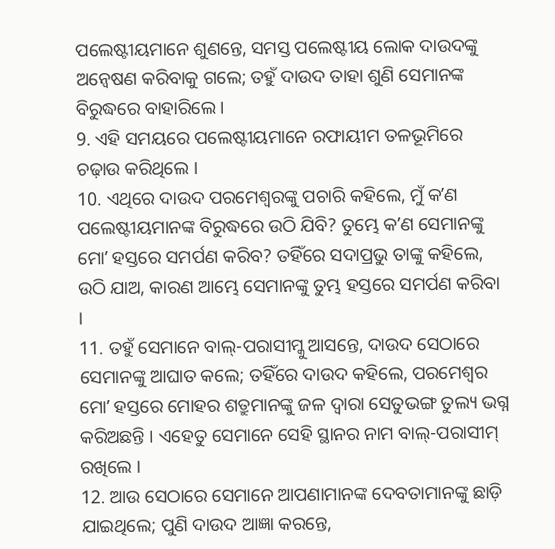ପଲେଷ୍ଟୀୟମାନେ ଶୁଣନ୍ତେ, ସମସ୍ତ ପଲେଷ୍ଟୀୟ ଲୋକ ଦାଉଦଙ୍କୁ ଅନ୍ଵେଷଣ କରିବାକୁ ଗଲେ; ତହୁଁ ଦାଉଦ ତାହା ଶୁଣି ସେମାନଙ୍କ ବିରୁଦ୍ଧରେ ବାହାରିଲେ ।
9. ଏହି ସମୟରେ ପଲେଷ୍ଟୀୟମାନେ ରଫାୟୀମ ତଳଭୂମିରେ ଚଢ଼ାଉ କରିଥିଲେ ।
10. ଏଥିରେ ଦାଉଦ ପରମେଶ୍ଵରଙ୍କୁ ପଚାରି କହିଲେ, ମୁଁ କʼଣ ପଲେଷ୍ଟୀୟମାନଙ୍କ ବିରୁଦ୍ଧରେ ଉଠି ଯିବି? ତୁମ୍ଭେ କʼଣ ସେମାନଙ୍କୁ ମୋʼ ହସ୍ତରେ ସମର୍ପଣ କରିବ? ତହିଁରେ ସଦାପ୍ରଭୁ ତାଙ୍କୁ କହିଲେ, ଉଠି ଯାଅ, କାରଣ ଆମ୍ଭେ ସେମାନଙ୍କୁ ତୁମ୍ଭ ହସ୍ତରେ ସମର୍ପଣ କରିବା ।
11. ତହୁଁ ସେମାନେ ବାଲ୍-ପରାସୀମ୍କୁ ଆସନ୍ତେ, ଦାଉଦ ସେଠାରେ ସେମାନଙ୍କୁ ଆଘାତ କଲେ; ତହିଁରେ ଦାଉଦ କହିଲେ, ପରମେଶ୍ଵର ମୋʼ ହସ୍ତରେ ମୋହର ଶତ୍ରୁମାନଙ୍କୁ ଜଳ ଦ୍ଵାରା ସେତୁଭଙ୍ଗ ତୁଲ୍ୟ ଭଗ୍ନ କରିଅଛନ୍ତି । ଏହେତୁ ସେମାନେ ସେହି ସ୍ଥାନର ନାମ ବାଲ୍-ପରାସୀମ୍ ରଖିଲେ ।
12. ଆଉ ସେଠାରେ ସେମାନେ ଆପଣାମାନଙ୍କ ଦେବତାମାନଙ୍କୁ ଛାଡ଼ି ଯାଇଥିଲେ; ପୁଣି ଦାଉଦ ଆଜ୍ଞା କରନ୍ତେ,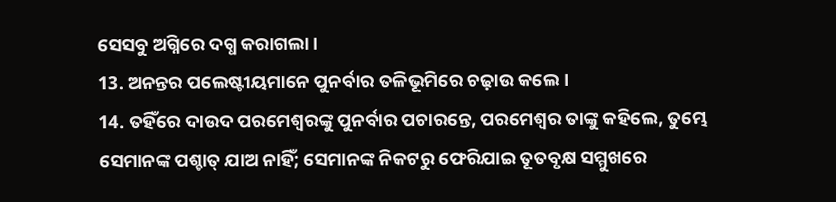ସେସବୁ ଅଗ୍ନିରେ ଦଗ୍ଧ କରାଗଲା ।
13. ଅନନ୍ତର ପଲେଷ୍ଟୀୟମାନେ ପୁନର୍ବାର ତଳିଭୂମିରେ ଚଢ଼ାଉ କଲେ ।
14. ତହିଁରେ ଦାଉଦ ପରମେଶ୍ଵରଙ୍କୁ ପୁନର୍ବାର ପଚାରନ୍ତେ, ପରମେଶ୍ଵର ତାଙ୍କୁ କହିଲେ, ତୁମ୍ଭେ ସେମାନଙ୍କ ପଶ୍ଚାତ୍ ଯାଅ ନାହିଁ; ସେମାନଙ୍କ ନିକଟରୁ ଫେରିଯାଇ ତୂତବୃକ୍ଷ ସମ୍ମୁଖରେ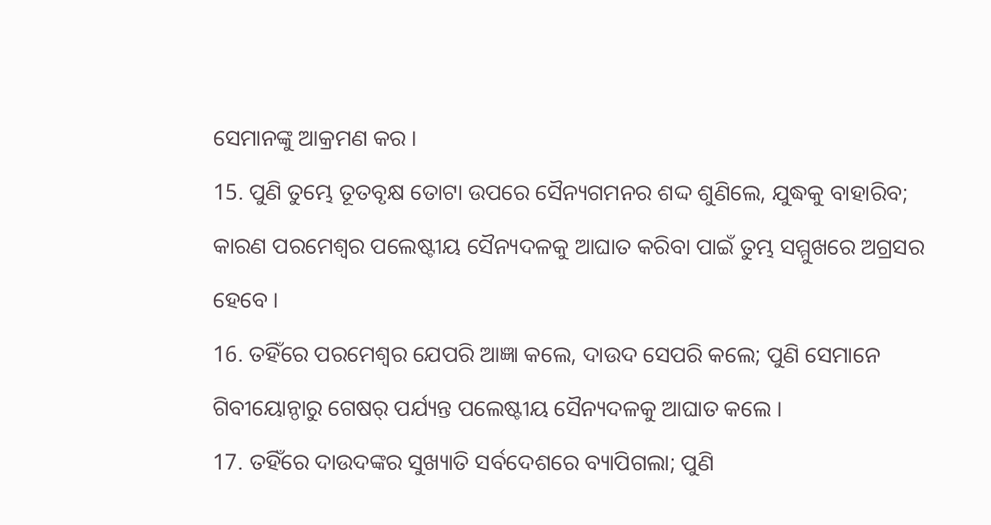ସେମାନଙ୍କୁ ଆକ୍ରମଣ କର ।
15. ପୁଣି ତୁମ୍ଭେ ତୂତବୃକ୍ଷ ତୋଟା ଉପରେ ସୈନ୍ୟଗମନର ଶଦ୍ଦ ଶୁଣିଲେ, ଯୁଦ୍ଧକୁ ବାହାରିବ; କାରଣ ପରମେଶ୍ଵର ପଲେଷ୍ଟୀୟ ସୈନ୍ୟଦଳକୁ ଆଘାତ କରିବା ପାଇଁ ତୁମ୍ଭ ସମ୍ମୁଖରେ ଅଗ୍ରସର ହେବେ ।
16. ତହିଁରେ ପରମେଶ୍ଵର ଯେପରି ଆଜ୍ଞା କଲେ, ଦାଉଦ ସେପରି କଲେ; ପୁଣି ସେମାନେ ଗିବୀୟୋନ୍ଠାରୁ ଗେଷର୍ ପର୍ଯ୍ୟନ୍ତ ପଲେଷ୍ଟୀୟ ସୈନ୍ୟଦଳକୁ ଆଘାତ କଲେ ।
17. ତହିଁରେ ଦାଉଦଙ୍କର ସୁଖ୍ୟାତି ସର୍ବଦେଶରେ ବ୍ୟାପିଗଲା; ପୁଣି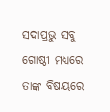ସଦାପ୍ରଭୁ ସବୁ ଗୋଷ୍ଠୀ ମଧ୍ୟରେ ତାଙ୍କ ବିଷୟରେ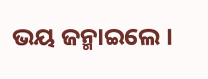ଭୟ ଜନ୍ମାଇଲେ ।